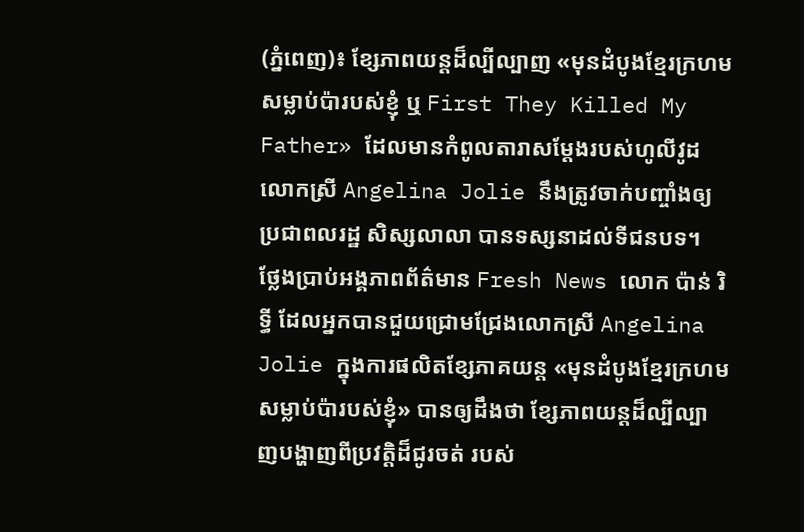(ភ្នំពេញ)៖ ខ្សែភាពយន្ដដ៏ល្បីល្បាញ «មុនដំបូងខ្មែរក្រហមសម្លាប់ប៉ារបស់ខ្ញុំ ឬ First They Killed My Father» ដែលមានកំពូលតារាសម្ដែងរបស់ហូលីវូដ លោកស្រី Angelina Jolie នឹងត្រូវចាក់បញ្ចាំងឲ្យប្រជាពលរដ្ឋ សិស្សលាលា បានទស្សនាដល់ទីជនបទ។
ថ្លែងប្រាប់អង្គភាពព័ត៌មាន Fresh News លោក ប៉ាន់ រិទ្ធី ដែលអ្នកបានជួយជ្រោមជ្រែងលោកស្រី Angelina Jolie ក្នុងការផលិតខ្សែភាគយន្ដ «មុនដំបូងខ្មែរក្រហមសម្លាប់ប៉ារបស់ខ្ញុំ» បានឲ្យដឹងថា ខ្សែភាពយន្ដដ៏ល្បីល្បាញបង្ហាញពីប្រវត្តិដ៏ជូរចត់ របស់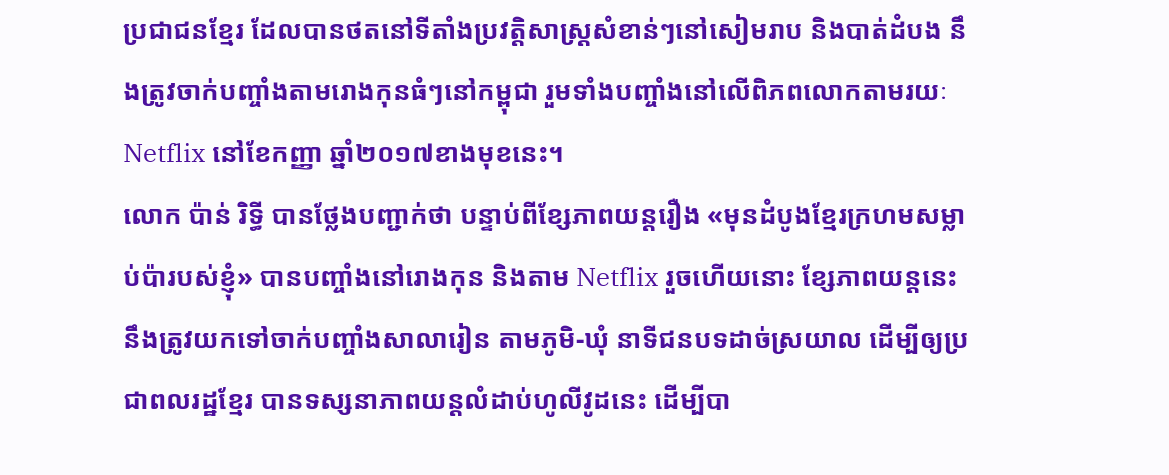ប្រជាជនខ្មែរ ដែលបានថតនៅទីតាំងប្រវត្តិសាស្រ្ដសំខាន់ៗនៅសៀមរាប និងបាត់ដំបង នឹងត្រូវចាក់បញ្ចាំងតាមរោងកុនធំៗនៅកម្ពុជា រួមទាំងបញ្ចាំងនៅលើពិភពលោកតាមរយៈ Netflix នៅខែកញ្ញា ឆ្នាំ២០១៧ខាងមុខនេះ។
លោក ប៉ាន់ រិទ្ធី បានថ្លែងបញ្ជាក់ថា បន្ទាប់ពីខ្សែភាពយន្ដរឿង «មុនដំបូងខ្មែរក្រហមសម្លាប់ប៉ារបស់ខ្ញុំ» បានបញ្ចាំងនៅរោងកុន និងតាម Netflix រួចហើយនោះ ខ្សែភាពយន្ដនេះ នឹងត្រូវយកទៅចាក់បញ្ចាំងសាលារៀន តាមភូមិ-ឃុំ នាទីជនបទដាច់ស្រយាល ដើម្បីឲ្យប្រជាពលរដ្ឋខ្មែរ បានទស្សនាភាពយន្ដលំដាប់ហូលីវូដនេះ ដើម្បីបា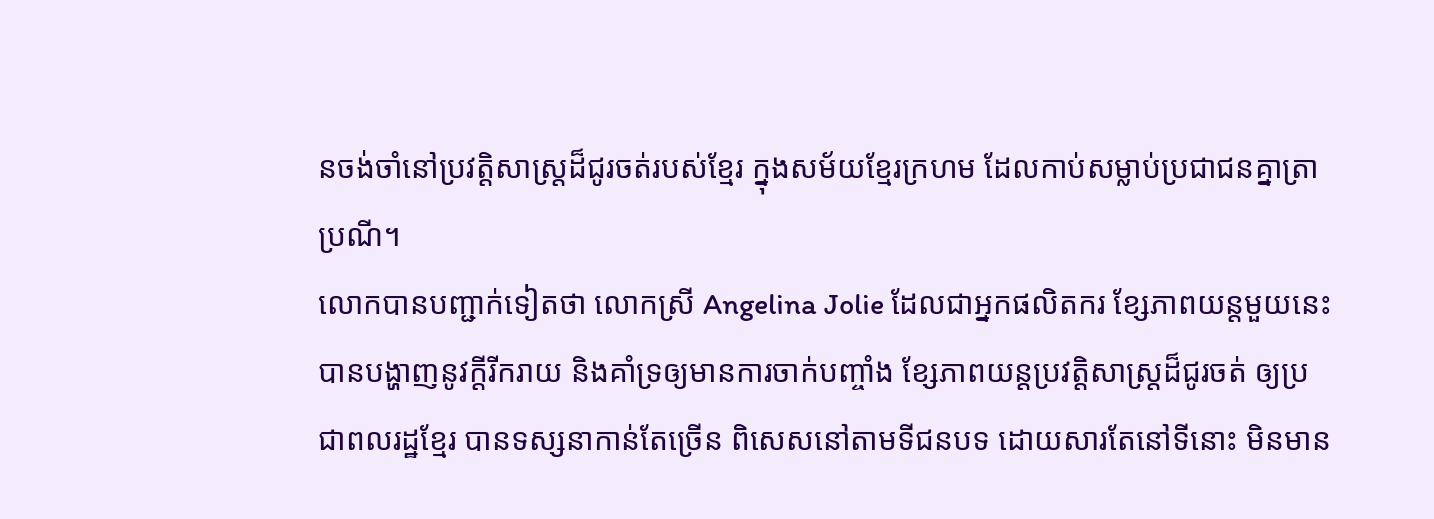នចង់ចាំនៅប្រវត្តិសាស្រ្ដដ៏ជូរចត់របស់ខ្មែរ ក្នុងសម័យខ្មែរក្រហម ដែលកាប់សម្លាប់ប្រជាជនគ្នាត្រាប្រណី។
លោកបានបញ្ជាក់ទៀតថា លោកស្រី Angelina Jolie ដែលជាអ្នកផលិតករ ខ្សែភាពយន្ដមួយនេះ បានបង្ហាញនូវក្ដីរីករាយ និងគាំទ្រឲ្យមានការចាក់បញ្ចាំង ខ្សែភាពយន្ដប្រវត្តិសាស្រ្ដដ៏ជូរចត់ ឲ្យប្រជាពលរដ្ឋខ្មែរ បានទស្សនាកាន់តែច្រើន ពិសេសនៅតាមទីជនបទ ដោយសារតែនៅទីនោះ មិនមាន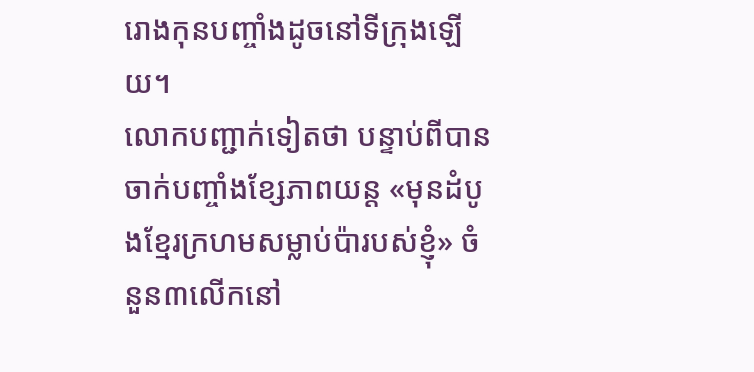រោងកុនបញ្ចាំងដូចនៅទីក្រុងឡើយ។
លោកបញ្ជាក់ទៀតថា បន្ទាប់ពីបានចាក់បញ្ចាំងខ្សែភាពយន្ត «មុនដំបូងខ្មែរក្រហមសម្លាប់ប៉ារបស់ខ្ញុំ» ចំនួន៣លើកនៅ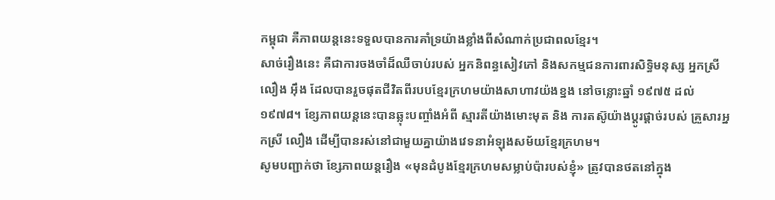កម្ពុជា គឺភាពយន្តនេះទទួលបានការគាំទ្រយ៉ាងខ្លាំងពីសំណាក់ប្រជាពលខ្មែរ។
សាច់រឿងនេះ គឺជាការចងចាំដ៏ឈឺចាប់របស់ អ្នកនិពន្ធសៀវភៅ និងសកម្មជនការពារសិទ្ធិមនុស្ស អ្នកស្រី លឿង អ៊ឹង ដែលបានរួចផុតជីវិតពីរបបខ្មែរក្រហមយ៉ាងសាហាវយ៉ងខ្នង នៅចន្លោះឆ្នាំ ១៩៧៥ ដល់ ១៩៧៨។ ខ្សែភាពយន្តនេះបានឆ្លុះបញ្ចាំងអំពី ស្មារតីយ៉ាងមោះមុត និង ការតស៊ូយ៉ាងប្ដូរផ្ដាច់របស់ គ្រួសារអ្នកស្រី លឿង ដើម្បីបានរស់នៅជាមួយគ្នាយ៉ាងវេទនាអំឡុងសម័យខ្មែរក្រហម។
សូមបញ្ជាក់ថា ខ្សែភាពយន្តរឿង «មុនដំបូងខ្មែរក្រហមសម្លាប់ប៉ារបស់ខ្ញុំ» ត្រូវបានថតនៅក្នុង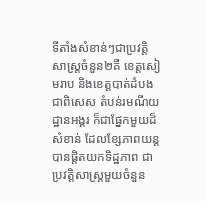ទីតាំងសំខាន់ៗជាប្រវត្តិសាស្ត្រចំនួន២គឺ ខេត្តសៀមរាប និងខេត្តបាត់ដំបង ជាពិសេស តំបន់រមណីយដ្ឋានអង្គរ ក៏ជាផ្នែកមួយដ៏សំខាន់ ដែលខ្សែភាពយន្តបានផ្តិតយកទិដ្ឋភាព ជាប្រវត្តិសាស្ត្រមួយចំនួន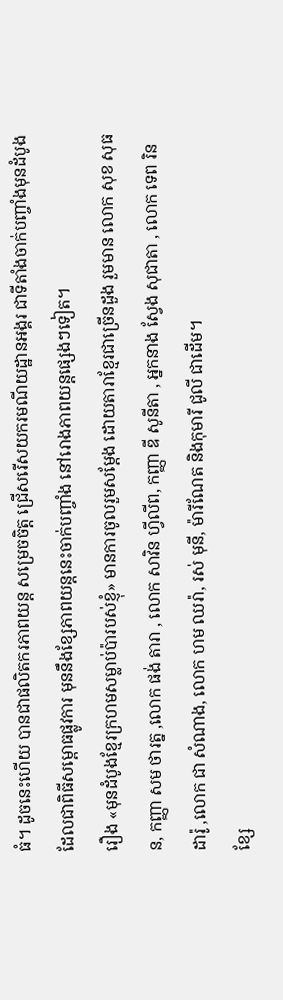ធំ។ ដូចនេះហើយ បានជាផលិតករភាពយន្ត សម្រេចចិត្ត ជ្រើសរើសយករមណីយដ្ឋានអង្គរ ជាទីតាំងចាក់បញ្ចាំងមុនដំបូង ដែលជាពិធីសម្ពោធផ្លូវការ មុននឹងខ្សែភាពយន្តនេះចាក់បញ្ចាំង នៅរោងភាពយន្តផ្សេងៗទៀត។
រឿង «មុនដំបូងខ្មែរក្រហមសម្លាប់ប៉ារបស់ខ្ញុំ» មានការចូលរួមសម្ដែង ដោយតារាខ្មែរជាច្រើនដួង រួមមាន លោក សុខ សុធន, កញ្ញា សម ថារត្ន ,លោក ផង់ តារា , លោក សាវិន ហ្វីលីព, កញ្ញា ឌី សូនីតា , អ្នកនាង ស្វែង សុជាតា , លោក ទេព រិនដារ៉ូ ,លោក ជា សំណាង, លោក ហម ឈរ៉ា, រស់ មុនី, ម៉ារីណែត និងកុមារី ជូលី ជាដើម។
ខ្សែ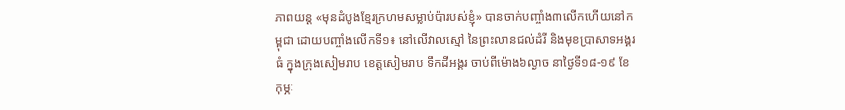ភាពយន្ត «មុនដំបូងខ្មែរក្រហមសម្លាប់ប៉ារបស់ខ្ញុំ» បានចាក់បញ្ចាំង៣លើកហើយនៅកម្ពុជា ដោយបញ្ចាំងលើកទី១៖ នៅលើវាលស្មៅ នៃព្រះលានជល់ដំរី និងមុខប្រាសាទអង្គរធំ ក្នុងក្រុងសៀមរាប ខេត្តសៀមរាប ទឹកដីអង្គរ ចាប់ពីម៉ោង៦ល្ងាច នាថ្ងៃទី១៨-១៩ ខែកុម្ភៈ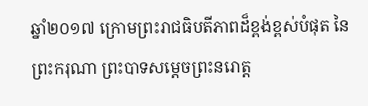ឆ្នាំ២០១៧ ក្រោមព្រះរាជធិបតីភាពដ៏ខ្ពង់ខ្ពស់បំផុត នៃព្រះករុណា ព្រះបាទសម្តេចព្រះនរោត្ត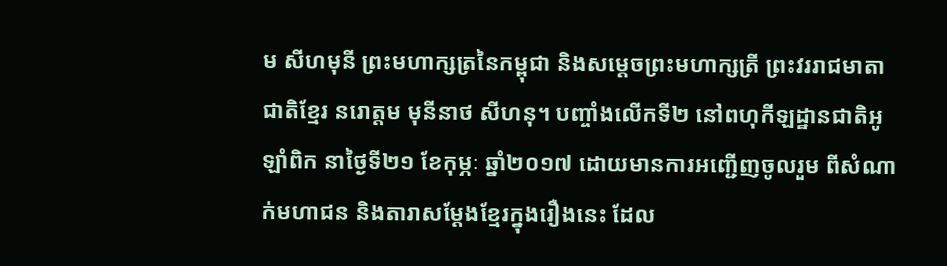ម សីហមុនី ព្រះមហាក្សត្រនៃកម្ពុជា និងសម្តេចព្រះមហាក្សត្រី ព្រះវររាជមាតាជាតិខ្មែរ នរោត្តម មុនីនាថ សីហនុ។ បញ្ចាំងលើកទី២ នៅពហុកីឡដ្ឋានជាតិអូឡាំពិក នាថ្ងៃទី២១ ខែកុម្ភៈ ឆ្នាំ២០១៧ ដោយមានការអញ្ជើញចូលរួម ពីសំណាក់មហាជន និងតារាសម្ដែងខ្មែរក្នុងរឿងនេះ ដែល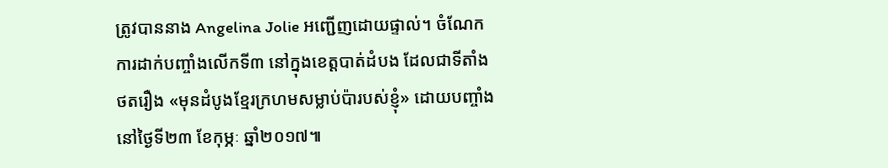ត្រូវបាននាង Angelina Jolie អញ្ជើញដោយផ្ទាល់។ ចំណែកការដាក់បញ្ចាំងលើកទី៣ នៅក្នុងខេត្តបាត់ដំបង ដែលជាទីតាំងថតរឿង «មុនដំបូងខ្មែរក្រហមសម្លាប់ប៉ារបស់ខ្ញុំ» ដោយបញ្ចាំងនៅថ្ងៃទី២៣ ខែកុម្ភៈ ឆ្នាំ២០១៧៕